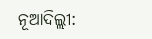ନୂଆଦିଲ୍ଲୀ: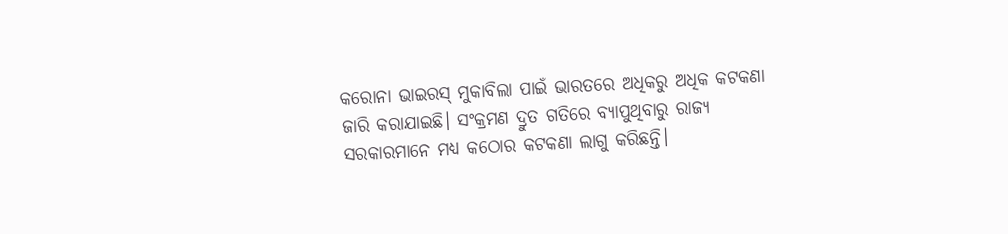କରୋନା ଭାଇରସ୍ ମୁକାବିଲା ପାଇଁ ଭାରତରେ ଅଧିକରୁ ଅଧିକ କଟକଣା ଜାରି କରାଯାଇଛି। ସଂକ୍ରମଣ ଦ୍ରୁତ ଗତିରେ ବ୍ୟାପୁଥିବାରୁ ରାଜ୍ୟ ସରକାରମାନେ ମଧ୍ୟ କଠୋର କଟକଣା ଲାଗୁ କରିଛନ୍ତି।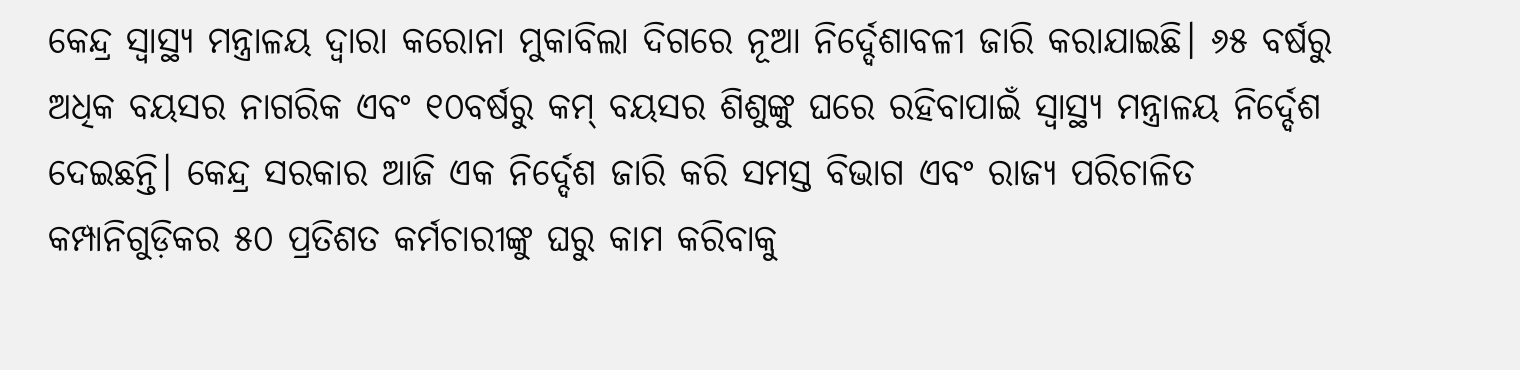କେନ୍ଦ୍ର ସ୍ବାସ୍ଥ୍ୟ ମନ୍ତ୍ରାଳୟ ଦ୍ବାରା କରୋନା ମୁକାବିଲା ଦିଗରେ ନୂଆ ନିର୍ଦ୍ଦେଶାବଳୀ ଜାରି କରାଯାଇଛି। ୬୫ ବର୍ଷରୁ ଅଧିକ ବୟସର ନାଗରିକ ଏବଂ ୧୦ବର୍ଷରୁ କମ୍ ବୟସର ଶିଶୁଙ୍କୁ ଘରେ ରହିବାପାଇଁ ସ୍ବାସ୍ଥ୍ୟ ମନ୍ତ୍ରାଳୟ ନିର୍ଦ୍ଦେଶ ଦେଇଛନ୍ତି। କେନ୍ଦ୍ର ସରକାର ଆଜି ଏକ ନିର୍ଦ୍ଦେଶ ଜାରି କରି ସମସ୍ତ ବିଭାଗ ଏବଂ ରାଜ୍ୟ ପରିଚାଳିତ କମ୍ପାନିଗୁଡ଼ିକର ୫୦ ପ୍ରତିଶତ କର୍ମଚାରୀଙ୍କୁ ଘରୁ କାମ କରିବାକୁ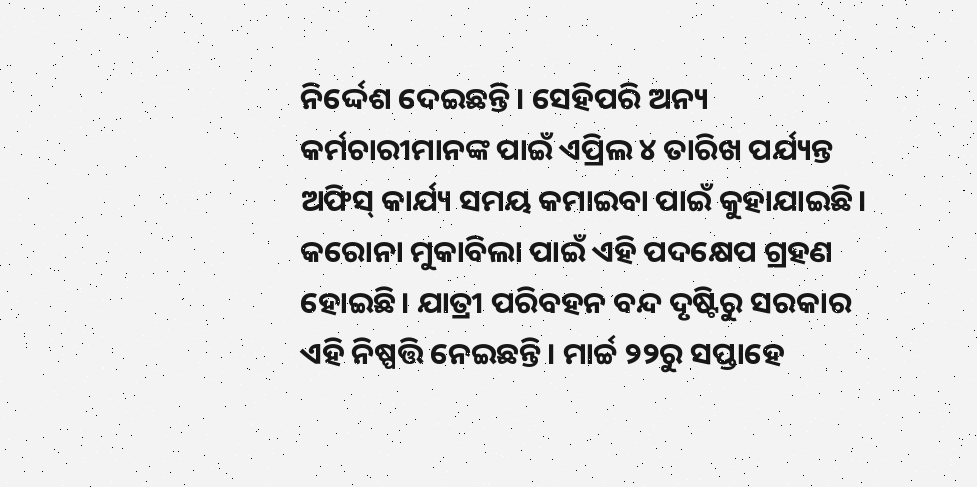ନିର୍ଦ୍ଦେଶ ଦେଇଛନ୍ତି। ସେହିପରି ଅନ୍ୟ କର୍ମଚାରୀମାନଙ୍କ ପାଇଁ ଏପ୍ରିଲ ୪ ତାରିଖ ପର୍ଯ୍ୟନ୍ତ ଅଫିସ୍ କାର୍ଯ୍ୟ ସମୟ କମାଇବା ପାଇଁ କୁହାଯାଇଛି। କରୋନା ମୁକାବିଲା ପାଇଁ ଏହି ପଦକ୍ଷେପ ଗ୍ରହଣ ହୋଇଛି। ଯାତ୍ରୀ ପରିବହନ ବନ୍ଦ ଦୃଷ୍ଟିରୁ ସରକାର ଏହି ନିଷ୍ପତ୍ତି ନେଇଛନ୍ତି। ମାର୍ଚ୍ଚ ୨୨ରୁ ସପ୍ତାହେ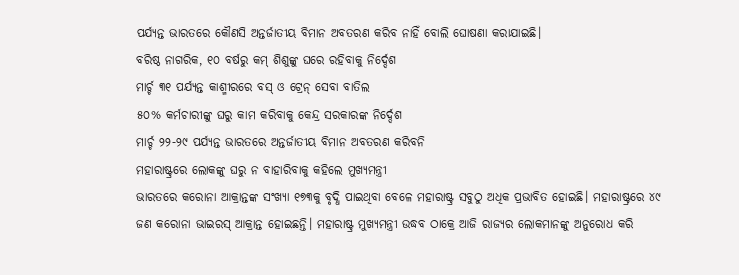ପର୍ଯ୍ୟନ୍ତ ଭାରତରେ କୌଣସି ଅନ୍ତର୍ଜାତୀୟ ବିମାନ ଅବତରଣ କରିବ ନାହିଁ ବୋଲି ଘୋଷଣା କରାଯାଇଛି।
ବରିଷ୍ଠ ନାଗରିକ, ୧୦ ବର୍ଷରୁ କମ୍ ଶିଶୁଙ୍କୁ ଘରେ ରହିବାକୁ ନିର୍ଦ୍ଦେଶ
ମାର୍ଚ୍ଚ ୩୧ ପର୍ଯ୍ୟନ୍ତ କାଶ୍ମୀରରେ ବସ୍ ଓ ଟ୍ରେନ୍ ସେବା ବାତିଲ
୫୦% କର୍ମଚାରୀଙ୍କୁ ଘରୁ କାମ କରିବାକୁ କେନ୍ଦ୍ର ସରକାରଙ୍କ ନିର୍ଦ୍ଦେଶ
ମାର୍ଚ୍ଚ ୨୨-୨୯ ପର୍ଯ୍ୟନ୍ତ ଭାରତରେ ଅନ୍ତର୍ଜାତୀୟ ବିମାନ ଅବତରଣ କରିବନି
ମହାରାଷ୍ଟ୍ରରେ ଲୋକଙ୍କୁ ଘରୁ ନ ବାହାରିବାକୁ କହିଲେ ମୁଖ୍ୟମନ୍ତ୍ରୀ
ଭାରତରେ କରୋନା ଆକ୍ରାନ୍ତଙ୍କ ସଂଖ୍ୟା ୧୭୩କୁ ବୃଦ୍ଧି ପାଇଥିବା ବେଳେ ମହାରାଷ୍ଟ୍ର ସବୁଠୁ ଅଧିକ ପ୍ରଭାବିତ ହୋଇଛି। ମହାରାଷ୍ଟ୍ରରେ ୪୯ ଜଣ କରୋନା ଭାଇରସ୍ ଆକ୍ରାନ୍ତ ହୋଇଛନ୍ତି। ମହାରାଷ୍ଟ୍ର ମୁଖ୍ୟମନ୍ତ୍ରୀ ଉଦ୍ଧବ ଠାକ୍ରେ ଆଜି ରାଜ୍ୟର ଲୋକମାନଙ୍କୁ ଅନୁରୋଧ କରି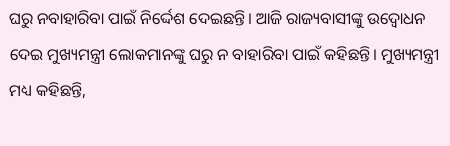ଘରୁ ନବାହାରିବା ପାଇଁ ନିର୍ଦ୍ଦେଶ ଦେଇଛନ୍ତି। ଆଜି ରାଜ୍ୟବାସୀଙ୍କୁ ଉଦ୍ବୋଧନ ଦେଇ ମୁଖ୍ୟମନ୍ତ୍ରୀ ଲୋକମାନଙ୍କୁ ଘରୁ ନ ବାହାରିବା ପାଇଁ କହିଛନ୍ତି। ମୁଖ୍ୟମନ୍ତ୍ରୀ ମଧ୍ୟ କହିଛନ୍ତି,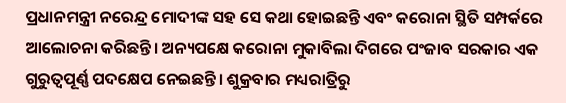ପ୍ରଧାନମନ୍ତ୍ରୀ ନରେନ୍ଦ୍ର ମୋଦୀଙ୍କ ସହ ସେ କଥା ହୋଇଛନ୍ତି ଏବଂ କରୋନା ସ୍ଥିତି ସମ୍ପର୍କରେ ଆଲୋଚନା କରିଛନ୍ତି। ଅନ୍ୟପକ୍ଷେ କରୋନା ମୁକାବିଲା ଦିଗରେ ପଂଜାବ ସରକାର ଏକ ଗୁରୁତ୍ବପୂର୍ଣ୍ଣ ପଦକ୍ଷେପ ନେଇଛନ୍ତି। ଶୁକ୍ରବାର ମଧ୍ୟରାତ୍ରିରୁ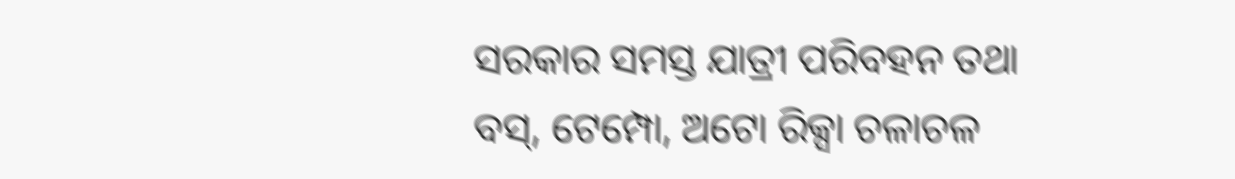ସରକାର ସମସ୍ତ ଯାତ୍ରୀ ପରିବହନ ତଥା ବସ୍, ଟେମ୍ପୋ, ଅଟୋ ରିକ୍ସା ଚଳାଚଳ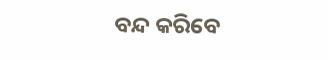ବନ୍ଦ କରିବେ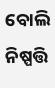ବୋଲି ନିଷ୍ପତ୍ତି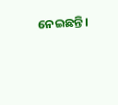ନେଇଛନ୍ତି।